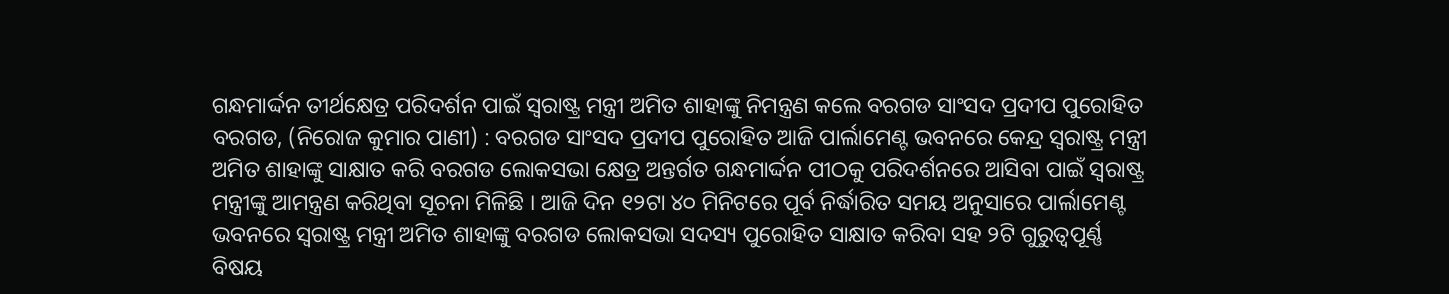ଗନ୍ଧମାର୍ଦ୍ଦନ ତୀର୍ଥକ୍ଷେତ୍ର ପରିଦର୍ଶନ ପାଇଁ ସ୍ୱରାଷ୍ଟ୍ର ମନ୍ତ୍ରୀ ଅମିତ ଶାହାଙ୍କୁ ନିମନ୍ତ୍ରଣ କଲେ ବରଗଡ ସାଂସଦ ପ୍ରଦୀପ ପୁରୋହିତ
ବରଗଡ, (ନିରୋଜ କୁମାର ପାଣୀ) : ବରଗଡ ସାଂସଦ ପ୍ରଦୀପ ପୁରୋହିତ ଆଜି ପାର୍ଲାମେଣ୍ଟ ଭବନରେ କେନ୍ଦ୍ର ସ୍ୱରାଷ୍ଟ୍ର ମନ୍ତ୍ରୀ ଅମିତ ଶାହାଙ୍କୁ ସାକ୍ଷାତ କରି ବରଗଡ ଲୋକସଭା କ୍ଷେତ୍ର ଅନ୍ତର୍ଗତ ଗନ୍ଧମାର୍ଦ୍ଦନ ପୀଠକୁ ପରିଦର୍ଶନରେ ଆସିବା ପାଇଁ ସ୍ୱରାଷ୍ଟ୍ର ମନ୍ତ୍ରୀଙ୍କୁ ଆମନ୍ତ୍ରଣ କରିଥିବା ସୂଚନା ମିଳିଛି । ଆଜି ଦିନ ୧୨ଟା ୪୦ ମିନିଟରେ ପୂର୍ବ ନିର୍ଦ୍ଧାରିତ ସମୟ ଅନୁସାରେ ପାର୍ଲାମେଣ୍ଟ ଭବନରେ ସ୍ୱରାଷ୍ଟ୍ର ମନ୍ତ୍ରୀ ଅମିତ ଶାହାଙ୍କୁ ବରଗଡ ଲୋକସଭା ସଦସ୍ୟ ପୁରୋହିତ ସାକ୍ଷାତ କରିବା ସହ ୨ଟି ଗୁରୁତ୍ୱପୂର୍ଣ୍ଣ ବିଷୟ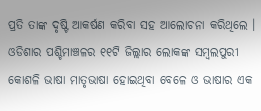ପ୍ରତି ତାଙ୍କ ଦୃଷ୍ଟି ଆକର୍ଷଣ କରିବା ସହ ଆଲୋଚନା କରିଥିଲେ । ଓଡିଶାର ପଶ୍ଚିମାଞ୍ଚଳର ୧୧ଟି ଜିଲ୍ଲାର ଲୋକଙ୍କ ସମ୍ବଲପୁରୀ କୋଶଳି ଭାଷା ମାତୃଭାଷା ହୋଇଥିବା ବେଳେ ଓ ଭାଷାର ଏକ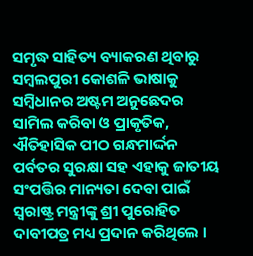ସମୃଦ୍ଧ ସାହିତ୍ୟ ବ୍ୟାକରଣ ଥିବାରୁ ସମ୍ବଲପୁରୀ କୋଶଳି ଭାଷାକୁ ସମ୍ବିଧାନର ଅଷ୍ଟମ ଅନୁଛେଦର ସାମିଲ କରିବା ଓ ପ୍ରାକୃତିକ, ଐତିହାସିକ ପୀଠ ଗନ୍ଧମାର୍ଦ୍ଦନ ପର୍ବତର ସୁରକ୍ଷା ସହ ଏହାକୁ ଜାତୀୟ ସଂପତ୍ତିର ମାନ୍ୟତା ଦେବା ପାଇଁ ସ୍ୱରାଷ୍ଟ୍ର ମନ୍ତ୍ରୀଙ୍କୁ ଶ୍ରୀ ପୁରୋହିତ ଦାବୀପତ୍ର ମଧ୍ୟ ପ୍ରଦାନ କରିଥିଲେ ।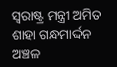ସ୍ୱରାଷ୍ଟ୍ର ମନ୍ତ୍ରୀ ଅମିତ ଶାହା ଗନ୍ଧମାର୍ଦ୍ଦନ ଅଞ୍ଚଳ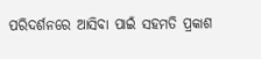ପରିଦର୍ଶନରେ ଆସିବା ପାଇଁ ସହମତି ପ୍ରକାଶ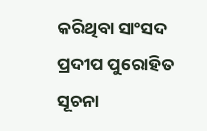କରିଥିବା ସାଂସଦ ପ୍ରଦୀପ ପୁରୋହିତ ସୂଚନା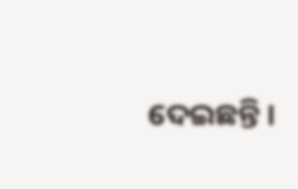ଦେଇଛନ୍ତି ।